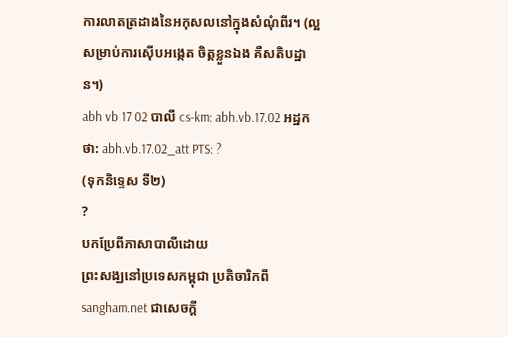ការលាតត្រដាងនៃអកុសលនៅក្នុងសំណុំពីរ។ (ល្អសម្រាប់ការស៊ើបអង្កេត ចិត្តខ្លួនឯង គឺសតិបដ្ឋាន។)
abh vb 17 02 បាលី cs-km: abh.vb.17.02 អដ្ឋកថា: abh.vb.17.02_att PTS: ?
(ទុកនិទ្ទេស ទី២)
?
បកប្រែពីភាសាបាលីដោយ
ព្រះសង្ឃនៅប្រទេសកម្ពុជា ប្រតិចារិកពី sangham.net ជាសេចក្តី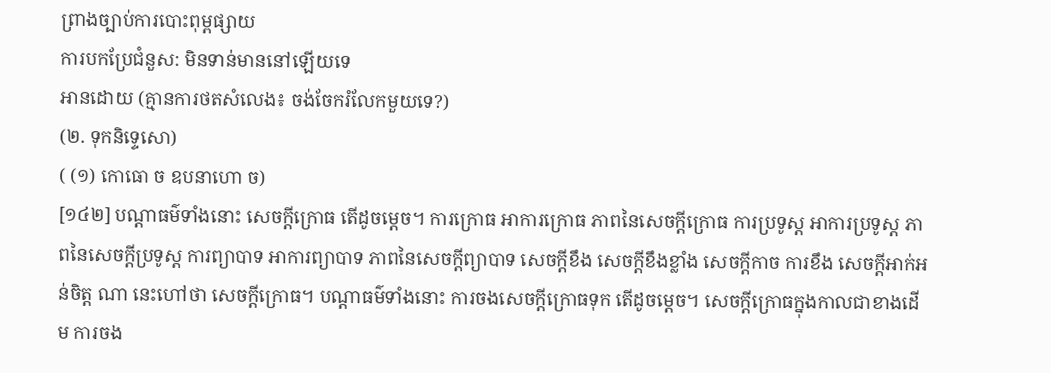ព្រាងច្បាប់ការបោះពុម្ពផ្សាយ
ការបកប្រែជំនួស: មិនទាន់មាននៅឡើយទេ
អានដោយ (គ្មានការថតសំលេង៖ ចង់ចែករំលែកមួយទេ?)
(២. ទុកនិទ្ទេសោ)
( (១) កោធោ ច ឧបនាហោ ច)
[១៤២] បណ្តាធម៌ទាំងនោះ សេចក្តីក្រោធ តើដូចម្តេច។ ការក្រោធ អាការក្រោធ ភាពនៃសេចក្តីក្រោធ ការប្រទូស្ត អាការប្រទូស្ត ភាពនៃសេចក្តីប្រទូស្ត ការព្យាបាទ អាការព្យាបាទ ភាពនៃសេចក្តីព្យាបាទ សេចក្តីខឹង សេចក្តីខឹងខ្លាំង សេចក្តីកាច ការខឹង សេចក្តីអាក់អន់ចិត្ត ណា នេះហៅថា សេចក្តីក្រោធ។ បណ្តាធម៌ទាំងនោះ ការចងសេចក្តីក្រោធទុក តើដូចម្តេច។ សេចក្តីក្រោធក្នុងកាលជាខាងដើម ការចង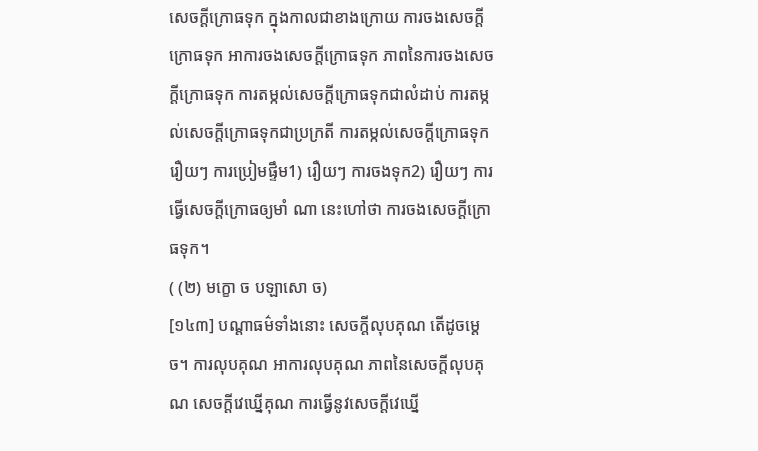សេចក្តីក្រោធទុក ក្នុងកាលជាខាងក្រោយ ការចងសេចក្តីក្រោធទុក អាការចងសេចក្តីក្រោធទុក ភាពនៃការចងសេចក្តីក្រោធទុក ការតម្កល់សេចក្តីក្រោធទុកជាលំដាប់ ការតម្កល់សេចក្តីក្រោធទុកជាប្រក្រតី ការតម្កល់សេចក្តីក្រោធទុករឿយៗ ការប្រៀមផ្ទឹម1) រឿយៗ ការចងទុក2) រឿយៗ ការធ្វើសេចក្តីក្រោធឲ្យមាំ ណា នេះហៅថា ការចងសេចក្តីក្រោធទុក។
( (២) មក្ខោ ច បឡាសោ ច)
[១៤៣] បណ្តាធម៌ទាំងនោះ សេចក្តីលុបគុណ តើដូចម្តេច។ ការលុបគុណ អាការលុបគុណ ភាពនៃសេចក្តីលុបគុណ សេចក្តីវេឃ្នើគុណ ការធ្វើនូវសេចក្តីវេឃ្នើ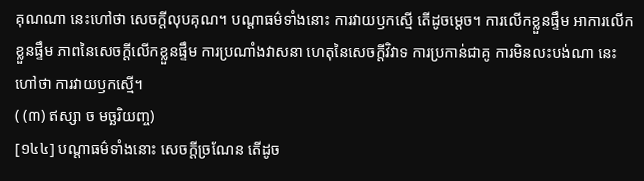គុណណា នេះហៅថា សេចក្តីលុបគុណ។ បណ្តាធម៌ទាំងនោះ ការវាយឫកស្មើ តើដូចម្តេច។ ការលើកខ្លួនផ្ទឹម អាការលើកខ្លួនផ្ទឹម ភាពនៃសេចក្តីលើកខ្លួនផ្ទឹម ការប្រណាំងវាសនា ហេតុនៃសេចក្តីវិវាទ ការប្រកាន់ជាគូ ការមិនលះបង់ណា នេះហៅថា ការវាយឫកស្មើ។
( (៣) ឥស្សា ច មច្ឆរិយញ្ច)
[១៤៤] បណ្តាធម៌ទាំងនោះ សេចក្តីច្រណែន តើដូច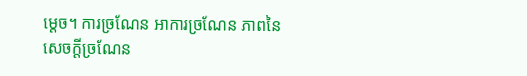ម្តេច។ ការច្រណែន អាការច្រណែន ភាពនៃសេចក្តីច្រណែន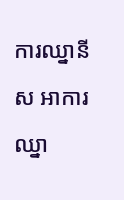ការឈ្នានីស អាការឈ្នា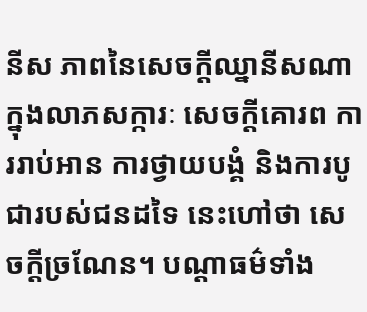នីស ភាពនៃសេចក្តីឈ្នានីសណា ក្នុងលាភសក្ការៈ សេចក្តីគោរព ការរាប់អាន ការថ្វាយបង្គំ និងការបូជារបស់ជនដទៃ នេះហៅថា សេចក្តីច្រណែន។ បណ្តាធម៌ទាំង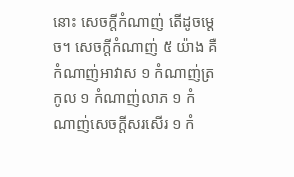នោះ សេចក្តីកំណាញ់ តើដូចម្តេច។ សេចក្តីកំណាញ់ ៥ យ៉ាង គឺកំណាញ់អាវាស ១ កំណាញ់ត្រកូល ១ កំណាញ់លាភ ១ កំណាញ់សេចក្តីសរសើរ ១ កំ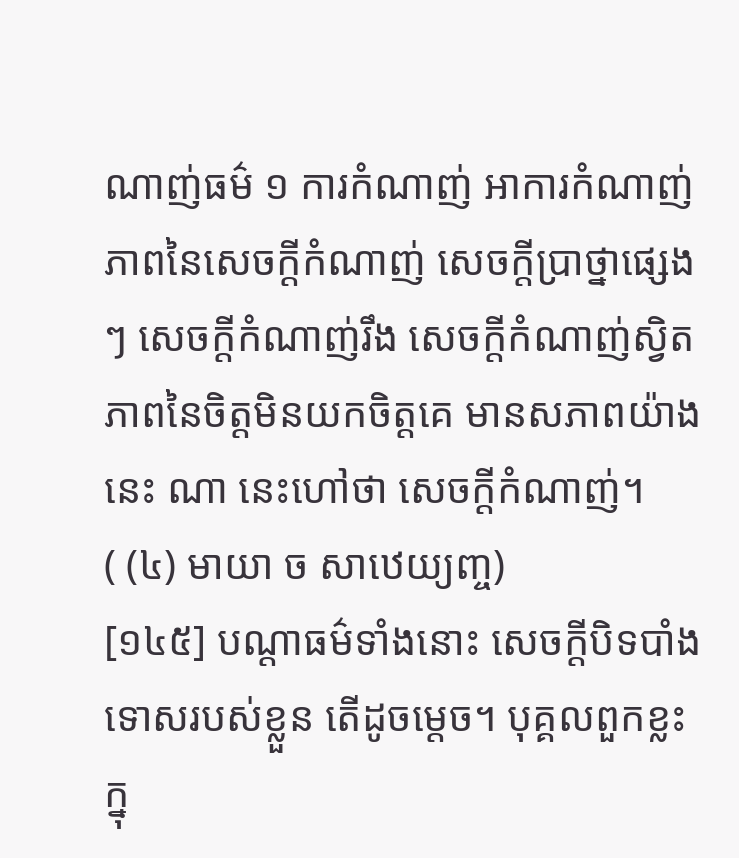ណាញ់ធម៌ ១ ការកំណាញ់ អាការកំណាញ់ ភាពនៃសេចក្តីកំណាញ់ សេចក្តីប្រាថ្នាផ្សេងៗ សេចក្តីកំណាញ់រឹង សេចក្តីកំណាញ់ស្វិត ភាពនៃចិត្តមិនយកចិត្តគេ មានសភាពយ៉ាងនេះ ណា នេះហៅថា សេចក្តីកំណាញ់។
( (៤) មាយា ច សាឋេយ្យញ្ច)
[១៤៥] បណ្តាធម៌ទាំងនោះ សេចក្តីបិទបាំងទោសរបស់ខ្លួន តើដូចម្តេច។ បុគ្គលពួកខ្លះ ក្នុ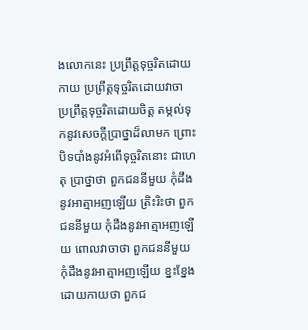ងលោកនេះ ប្រព្រឹត្តទុច្ចរិតដោយកាយ ប្រព្រឹត្តទុច្ចរិតដោយវាចា ប្រព្រឹត្តទុច្ចរិតដោយចិត្ត តម្កល់ទុកនូវសេចក្តីប្រាថ្នាដ៏លាមក ព្រោះបិទបាំងនូវអំពើទុច្ចរិតនោះ ជាហេតុ ប្រាថ្នាថា ពួកជននីមួយ កុំដឹងនូវអាត្មាអញឡើយ ត្រិះរិះថា ពួកជននីមួយ កុំដឹងនូវអាត្មាអញឡើយ ពោលវាចាថា ពួកជននីមួយ កុំដឹងនូវអាត្មាអញឡើយ ខ្នះខ្នែងដោយកាយថា ពួកជ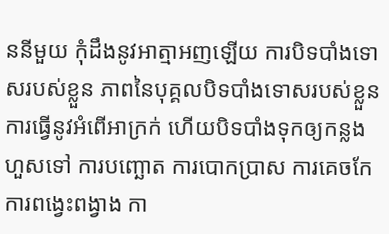ននីមួយ កុំដឹងនូវអាត្មាអញឡើយ ការបិទបាំងទោសរបស់ខ្លួន ភាពនៃបុគ្គលបិទបាំងទោសរបស់ខ្លួន ការធ្វើនូវអំពើអាក្រក់ ហើយបិទបាំងទុកឲ្យកន្លងហួសទៅ ការបញ្ឆោត ការបោកប្រាស ការគេចកែ ការពង្វេះពង្វាង កា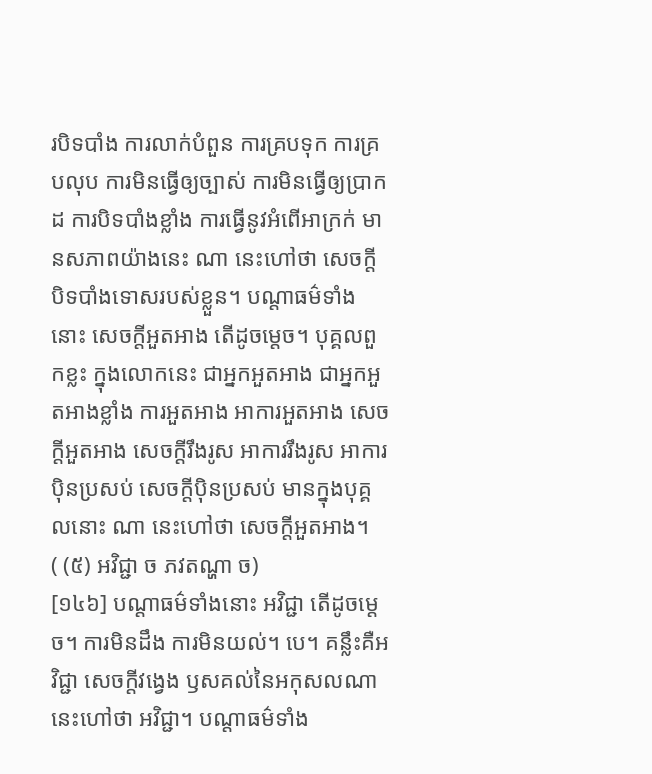របិទបាំង ការលាក់បំពួន ការគ្របទុក ការគ្របលុប ការមិនធ្វើឲ្យច្បាស់ ការមិនធ្វើឲ្យប្រាកដ ការបិទបាំងខ្លាំង ការធ្វើនូវអំពើអាក្រក់ មានសភាពយ៉ាងនេះ ណា នេះហៅថា សេចក្តីបិទបាំងទោសរបស់ខ្លួន។ បណ្តាធម៌ទាំងនោះ សេចក្តីអួតអាង តើដូចម្តេច។ បុគ្គលពួកខ្លះ ក្នុងលោកនេះ ជាអ្នកអួតអាង ជាអ្នកអួតអាងខ្លាំង ការអួតអាង អាការអួតអាង សេចក្តីអួតអាង សេចក្តីរឹងរូស អាការរឹងរូស អាការប៉ិនប្រសប់ សេចក្តីប៉ិនប្រសប់ មានក្នុងបុគ្គលនោះ ណា នេះហៅថា សេចក្តីអួតអាង។
( (៥) អវិជ្ជា ច ភវតណ្ហា ច)
[១៤៦] បណ្តាធម៌ទាំងនោះ អវិជ្ជា តើដូចម្តេច។ ការមិនដឹង ការមិនយល់។ បេ។ គន្លឹះគឺអវិជ្ជា សេចក្តីវង្វេង ឫសគល់នៃអកុសលណា នេះហៅថា អវិជ្ជា។ បណ្តាធម៌ទាំង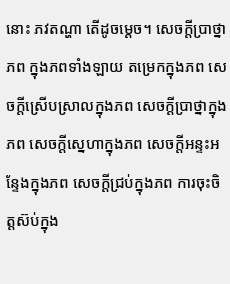នោះ ភវតណ្ហា តើដូចម្តេច។ សេចក្តីប្រាថ្នាភព ក្នុងភពទាំងឡាយ តម្រេកក្នុងភព សេចក្តីស្រើបស្រាលក្នុងភព សេចក្តីប្រាថ្នាក្នុងភព សេចក្តីស្នេហាក្នុងភព សេចក្តីអន្ទះអន្ទែងក្នុងភព សេចក្តីជ្រប់ក្នុងភព ការចុះចិត្តស៊ប់ក្នុង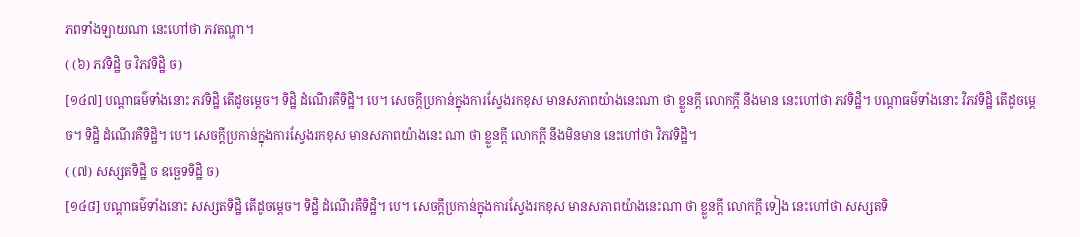ភពទាំងឡាយណា នេះហៅថា ភវតណ្ហា។
( (៦) ភវទិដ្ឋិ ច វិភវទិដ្ឋិ ច)
[១៤៧] បណ្តាធម៌ទាំងនោះ ភវទិដ្ឋិ តើដូចម្តេច។ ទិដ្ឋិ ដំណើរគឺទិដ្ឋិ។ បេ។ សេចក្តីប្រកាន់ក្នុងការស្វែងរកខុស មានសភាពយ៉ាងនេះណា ថា ខ្លួនក្តី លោកក្តី នឹងមាន នេះហៅថា ភវទិដ្ឋិ។ បណ្តាធម៌ទាំងនោះ វិភវទិដ្ឋិ តើដូចម្តេច។ ទិដ្ឋិ ដំណើរគឺទិដ្ឋិ។ បេ។ សេចក្តីប្រកាន់ក្នុងការស្វែងរកខុស មានសភាពយ៉ាងនេះ ណា ថា ខ្លួនក្តី លោកក្តី នឹងមិនមាន នេះហៅថា វិភវទិដ្ឋិ។
( (៧) សស្សតទិដ្ឋិ ច ឧច្ឆេទទិដ្ឋិ ច)
[១៤៨] បណ្តាធម៌ទាំងនោះ សស្សតទិដ្ឋិ តើដូចម្តេច។ ទិដ្ឋិ ដំណើរគឺទិដ្ឋិ។ បេ។ សេចក្តីប្រកាន់ក្នុងការស្វែងរកខុស មានសភាពយ៉ាងនេះណា ថា ខ្លួនក្តី លោកក្តី ទៀង នេះហៅថា សស្សតទិ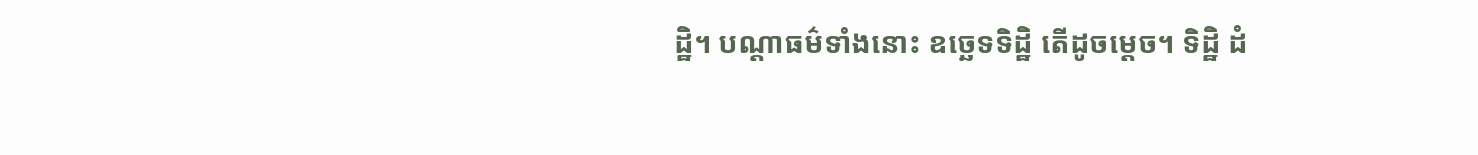ដ្ឋិ។ បណ្តាធម៌ទាំងនោះ ឧច្ឆេទទិដ្ឋិ តើដូចម្តេច។ ទិដ្ឋិ ដំ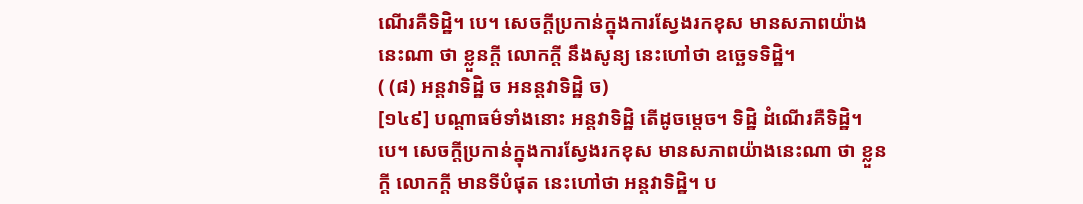ណើរគឺទិដ្ឋិ។ បេ។ សេចក្តីប្រកាន់ក្នុងការស្វែងរកខុស មានសភាពយ៉ាងនេះណា ថា ខ្លួនក្តី លោកក្តី នឹងសូន្យ នេះហៅថា ឧច្ឆេទទិដ្ឋិ។
( (៨) អន្តវាទិដ្ឋិ ច អនន្តវាទិដ្ឋិ ច)
[១៤៩] បណ្តាធម៌ទាំងនោះ អន្តវាទិដ្ឋិ តើដូចម្តេច។ ទិដ្ឋិ ដំណើរគឺទិដ្ឋិ។ បេ។ សេចក្តីប្រកាន់ក្នុងការស្វែងរកខុស មានសភាពយ៉ាងនេះណា ថា ខ្លួនក្តី លោកក្តី មានទីបំផុត នេះហៅថា អន្តវាទិដ្ឋិ។ ប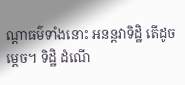ណ្តាធម៌ទាំងនោះ អនន្តវាទិដ្ឋិ តើដូចម្តេច។ ទិដ្ឋិ ដំណើ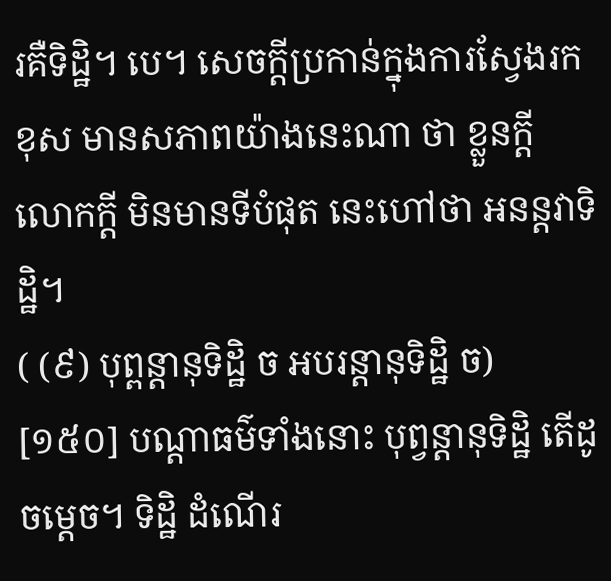រគឺទិដ្ឋិ។ បេ។ សេចក្តីប្រកាន់ក្នុងការស្វែងរកខុស មានសភាពយ៉ាងនេះណា ថា ខ្លួនក្តី លោកក្តី មិនមានទីបំផុត នេះហៅថា អនន្តវាទិដ្ឋិ។
( (៩) បុព្ពន្តានុទិដ្ឋិ ច អបរន្តានុទិដ្ឋិ ច)
[១៥០] បណ្តាធម៌ទាំងនោះ បុព្វន្តានុទិដ្ឋិ តើដូចម្តេច។ ទិដ្ឋិ ដំណើរ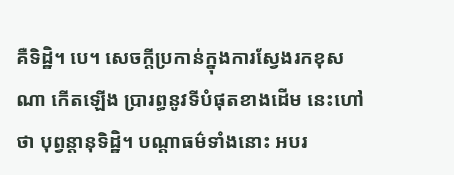គឺទិដ្ឋិ។ បេ។ សេចក្តីប្រកាន់ក្នុងការស្វែងរកខុសណា កើតឡើង ប្រារព្ធនូវទីបំផុតខាងដើម នេះហៅថា បុព្វន្តានុទិដ្ឋិ។ បណ្តាធម៌ទាំងនោះ អបរ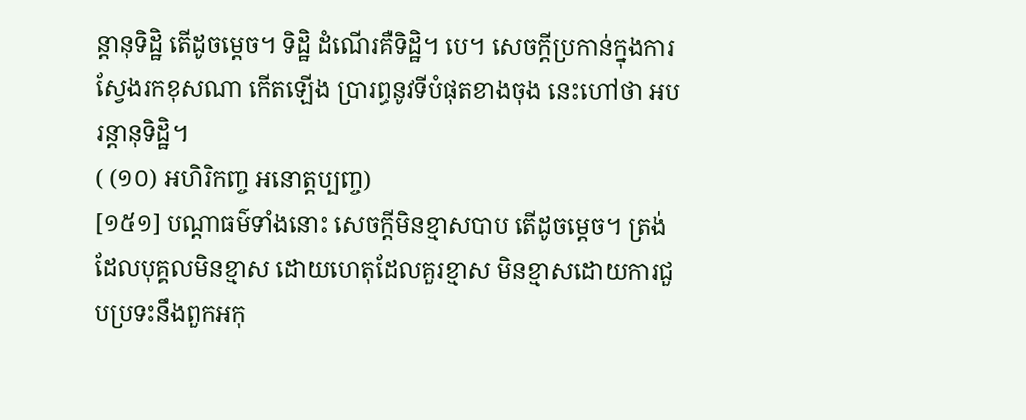ន្តានុទិដ្ឋិ តើដូចម្តេច។ ទិដ្ឋិ ដំណើរគឺទិដ្ឋិ។ បេ។ សេចក្តីប្រកាន់ក្នុងការស្វែងរកខុសណា កើតឡើង ប្រារព្ធនូវទីបំផុតខាងចុង នេះហៅថា អបរន្តានុទិដ្ឋិ។
( (១០) អហិរិកញ្ច អនោត្តប្បញ្ច)
[១៥១] បណ្តាធម៌ទាំងនោះ សេចក្តីមិនខ្មាសបាប តើដូចម្តេច។ ត្រង់ដែលបុគ្គលមិនខ្មាស ដោយហេតុដែលគួរខ្មាស មិនខ្មាសដោយការជួបប្រទះនឹងពួកអកុ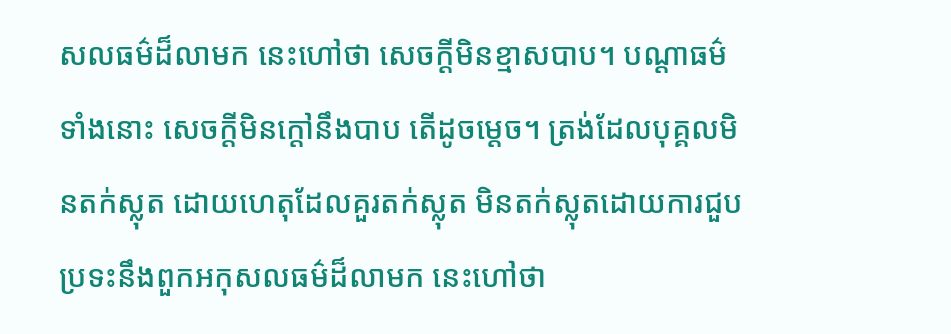សលធម៌ដ៏លាមក នេះហៅថា សេចក្តីមិនខ្មាសបាប។ បណ្តាធម៌ទាំងនោះ សេចក្តីមិនក្តៅនឹងបាប តើដូចម្តេច។ ត្រង់ដែលបុគ្គលមិនតក់ស្លុត ដោយហេតុដែលគួរតក់ស្លុត មិនតក់ស្លុតដោយការជួបប្រទះនឹងពួកអកុសលធម៌ដ៏លាមក នេះហៅថា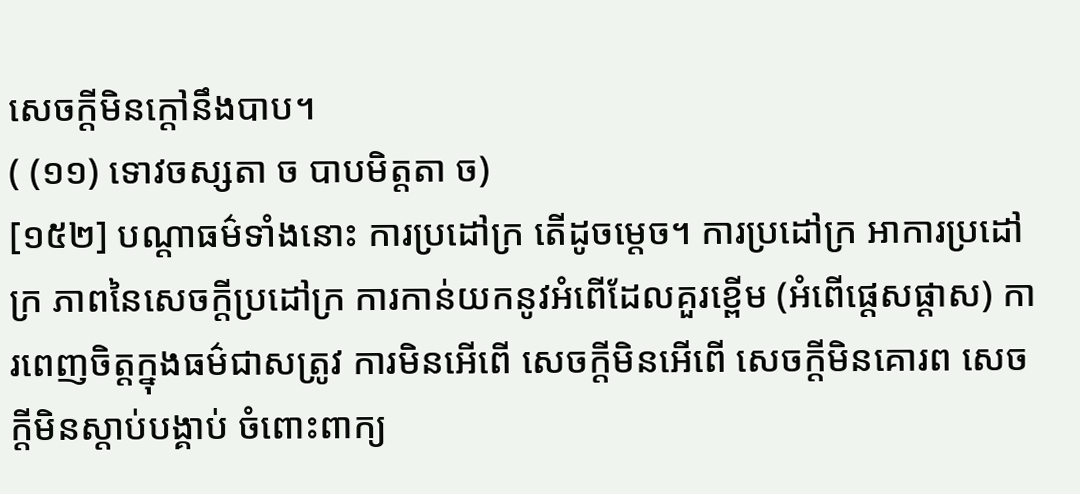សេចក្តីមិនក្តៅនឹងបាប។
( (១១) ទោវចស្សតា ច បាបមិត្តតា ច)
[១៥២] បណ្តាធម៌ទាំងនោះ ការប្រដៅក្រ តើដូចម្តេច។ ការប្រដៅក្រ អាការប្រដៅក្រ ភាពនៃសេចក្តីប្រដៅក្រ ការកាន់យកនូវអំពើដែលគួរខ្ពើម (អំពើផ្តេសផ្តាស) ការពេញចិត្តក្នុងធម៌ជាសត្រូវ ការមិនអើពើ សេចក្តីមិនអើពើ សេចក្តីមិនគោរព សេចក្តីមិនស្តាប់បង្គាប់ ចំពោះពាក្យ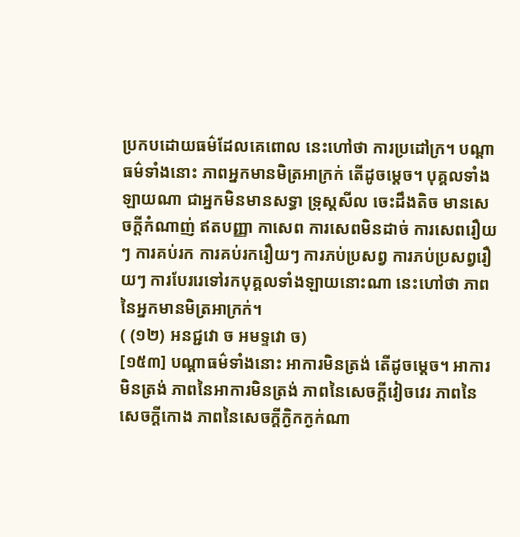ប្រកបដោយធម៌ដែលគេពោល នេះហៅថា ការប្រដៅក្រ។ បណ្តាធម៌ទាំងនោះ ភាពអ្នកមានមិត្រអាក្រក់ តើដូចម្តេច។ បុគ្គលទាំងឡាយណា ជាអ្នកមិនមានសទ្ធា ទ្រុស្តសីល ចេះដឹងតិច មានសេចក្តីកំណាញ់ ឥតបញ្ញា កាសេព ការសេពមិនដាច់ ការសេពរឿយៗ ការគប់រក ការគប់រករឿយៗ ការភប់ប្រសព្វ ការភប់ប្រសព្វរឿយៗ ការបែររេទៅរកបុគ្គលទាំងឡាយនោះណា នេះហៅថា ភាពនៃអ្នកមានមិត្រអាក្រក់។
( (១២) អនជ្ជវោ ច អមទ្ទវោ ច)
[១៥៣] បណ្តាធម៌ទាំងនោះ អាការមិនត្រង់ តើដូចម្តេច។ អាការមិនត្រង់ ភាពនៃអាការមិនត្រង់ ភាពនៃសេចក្តីវៀចវេរ ភាពនៃសេចក្តីកោង ភាពនៃសេចក្តីក្ងិកក្ងក់ណា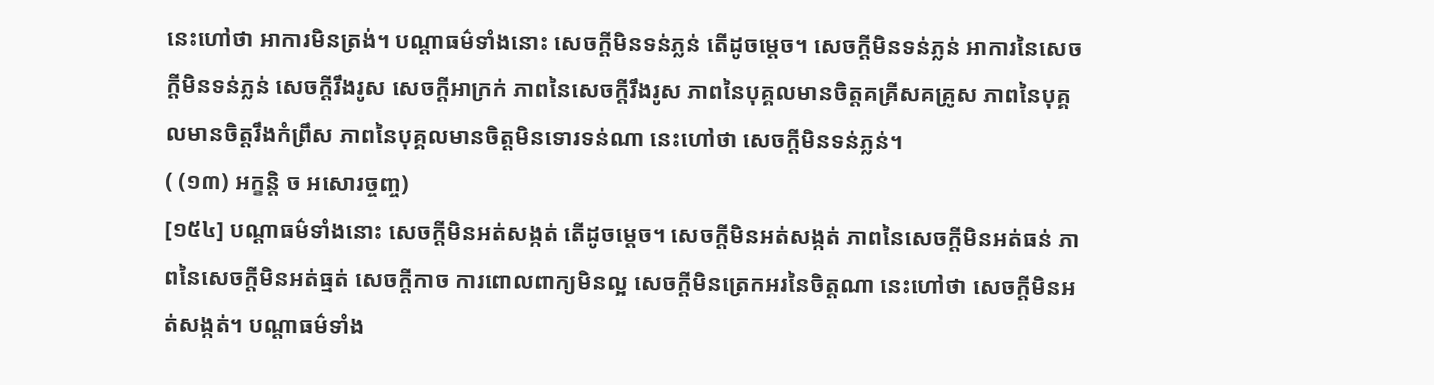នេះហៅថា អាការមិនត្រង់។ បណ្តាធម៌ទាំងនោះ សេចក្តីមិនទន់ភ្លន់ តើដូចម្ដេច។ សេចក្តីមិនទន់ភ្លន់ អាការនៃសេចក្តីមិនទន់ភ្លន់ សេចក្តីរឹងរូស សេចក្តីអាក្រក់ ភាពនៃសេចក្តីរឹងរូស ភាពនៃបុគ្គលមានចិត្តគគ្រីសគគ្រូស ភាពនៃបុគ្គលមានចិត្តរឹងកំព្រឹស ភាពនៃបុគ្គលមានចិត្តមិនទោរទន់ណា នេះហៅថា សេចក្តីមិនទន់ភ្លន់។
( (១៣) អក្ខន្តិ ច អសោរច្ចញ្ច)
[១៥៤] បណ្តាធម៌ទាំងនោះ សេចក្តីមិនអត់សង្កត់ តើដូចម្តេច។ សេចក្តីមិនអត់សង្កត់ ភាពនៃសេចក្តីមិនអត់ធន់ ភាពនៃសេចក្តីមិនអត់ធ្មត់ សេចក្តីកាច ការពោលពាក្យមិនល្អ សេចក្តីមិនត្រេកអរនៃចិត្តណា នេះហៅថា សេចក្តីមិនអត់សង្កត់។ បណ្តាធម៌ទាំង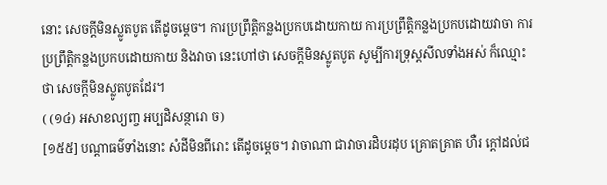នោះ សេចក្តីមិនស្លូតបូត តើដូចម្តេច។ ការប្រព្រឹត្តិកន្លងប្រកបដោយកាយ ការប្រព្រឹត្តិកន្លងប្រកបដោយវាចា ការប្រព្រឹត្តិកន្លងប្រកបដោយកាយ និងវាចា នេះហៅថា សេចក្តីមិនស្លូតបូត សូម្បីការទ្រុស្តសីលទាំងអស់ ក៏ឈ្មោះថា សេចក្តីមិនស្លូតបូតដែរ។
( (១៤) អសាខល្យញ្ច អប្បដិសន្ថារោ ច)
[១៥៥] បណ្តាធម៌ទាំងនោះ សំដីមិនពីរោះ តើដូចម្តេច។ វាចាណា ជាវាចារដិបរដុប គ្រោតគ្រាត ហឺរ ក្តៅដល់ជ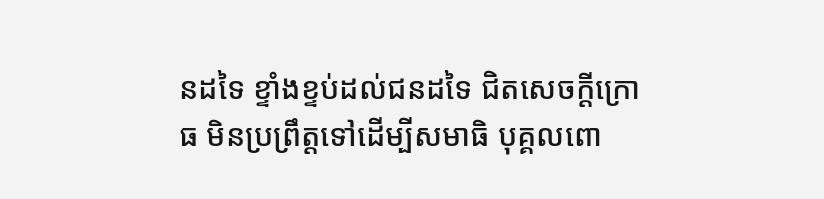នដទៃ ខ្ទាំងខ្ទប់ដល់ជនដទៃ ជិតសេចក្តីក្រោធ មិនប្រព្រឹត្តទៅដើម្បីសមាធិ បុគ្គលពោ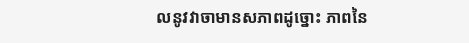លនូវវាចាមានសភាពដូច្នោះ ភាពនៃ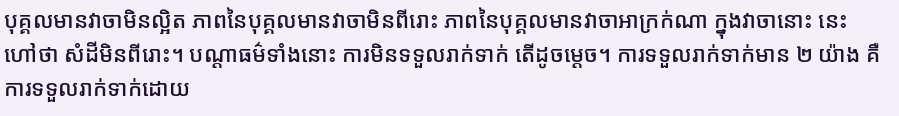បុគ្គលមានវាចាមិនល្អិត ភាពនៃបុគ្គលមានវាចាមិនពីរោះ ភាពនៃបុគ្គលមានវាចាអាក្រក់ណា ក្នុងវាចានោះ នេះហៅថា សំដីមិនពីរោះ។ បណ្តាធម៌ទាំងនោះ ការមិនទទួលរាក់ទាក់ តើដូចម្តេច។ ការទទួលរាក់ទាក់មាន ២ យ៉ាង គឺការទទួលរាក់ទាក់ដោយ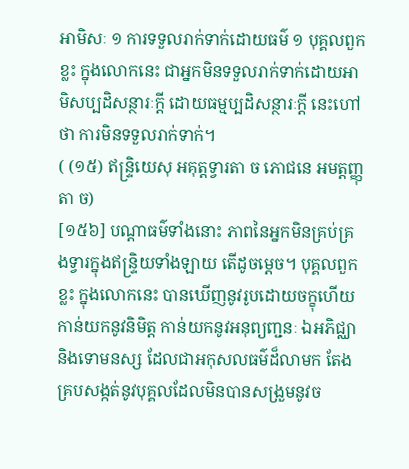អាមិសៈ ១ ការទទួលរាក់ទាក់ដោយធម៌ ១ បុគ្គលពួកខ្លះ ក្នុងលោកនេះ ជាអ្នកមិនទទួលរាក់ទាក់ដោយអាមិសប្បដិសន្ថារៈក្តី ដោយធម្មប្បដិសន្ថារៈក្តី នេះហៅថា ការមិនទទួលរាក់ទាក់។
( (១៥) ឥន្ទ្រិយេសុ អគុត្តទ្វារតា ច ភោជនេ អមត្តញ្ញុតា ច)
[១៥៦] បណ្តាធម៌ទាំងនោះ ភាពនៃអ្នកមិនគ្រប់គ្រងទ្វារក្នុងឥន្រ្ទិយទាំងឡាយ តើដូចម្តេច។ បុគ្គលពួកខ្លះ ក្នុងលោកនេះ បានឃើញនូវរូបដោយចក្ខុហើយ កាន់យកនូវនិមិត្ត កាន់យកនូវអនុព្យញ្ជនៈ ឯអភិជ្ឈា និងទោមនស្ស ដែលជាអកុសលធម៌ដ៏លាមក តែងគ្របសង្កត់នូវបុគ្គលដែលមិនបានសង្រួមនូវច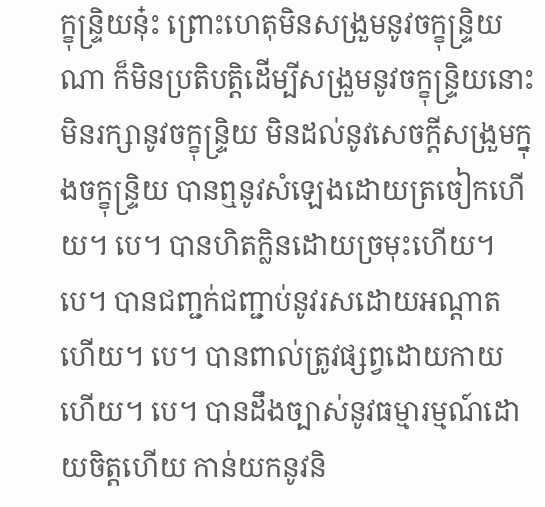ក្ខុន្រ្ទិយនុ៎ះ ព្រោះហេតុមិនសង្រួមនូវចក្ខុន្រ្ទិយណា ក៏មិនប្រតិបត្តិដើម្បីសង្រួមនូវចក្ខុន្រ្ទិយនោះ មិនរក្សានូវចក្ខុន្រ្ទិយ មិនដល់នូវសេចក្តីសង្រួមក្នុងចក្ខុន្រ្ទិយ បានឮនូវសំឡេងដោយត្រចៀកហើយ។ បេ។ បានហិតក្លិនដោយច្រមុះហើយ។ បេ។ បានជញ្ជក់ជញ្ជាប់នូវរសដោយអណ្តាតហើយ។ បេ។ បានពាល់ត្រូវផ្សព្វដោយកាយហើយ។ បេ។ បានដឹងច្បាស់នូវធម្មារម្មណ៍ដោយចិត្តហើយ កាន់យកនូវនិ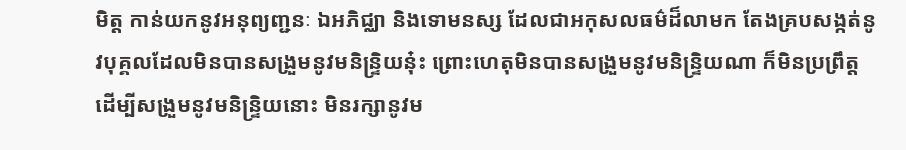មិត្ត កាន់យកនូវអនុព្យញ្ជនៈ ឯអភិជ្ឈា និងទោមនស្ស ដែលជាអកុសលធម៌ដ៏លាមក តែងគ្របសង្កត់នូវបុគ្គលដែលមិនបានសង្រួមនូវមនិន្រ្ទិយនុ៎ះ ព្រោះហេតុមិនបានសង្រួមនូវមនិន្រ្ទិយណា ក៏មិនប្រព្រឹត្ត ដើម្បីសង្រួមនូវមនិន្រ្ទិយនោះ មិនរក្សានូវម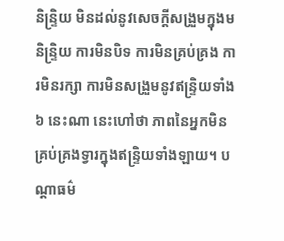និន្រ្ទិយ មិនដល់នូវសេចក្តីសង្រួមក្នុងមនិន្រ្ទិយ ការមិនបិទ ការមិនគ្រប់គ្រង ការមិនរក្សា ការមិនសង្រួមនូវឥន្រ្ទិយទាំង ៦ នេះណា នេះហៅថា ភាពនៃអ្នកមិនគ្រប់គ្រងទ្វារក្នុងឥន្រ្ទិយទាំងឡាយ។ បណ្តាធម៌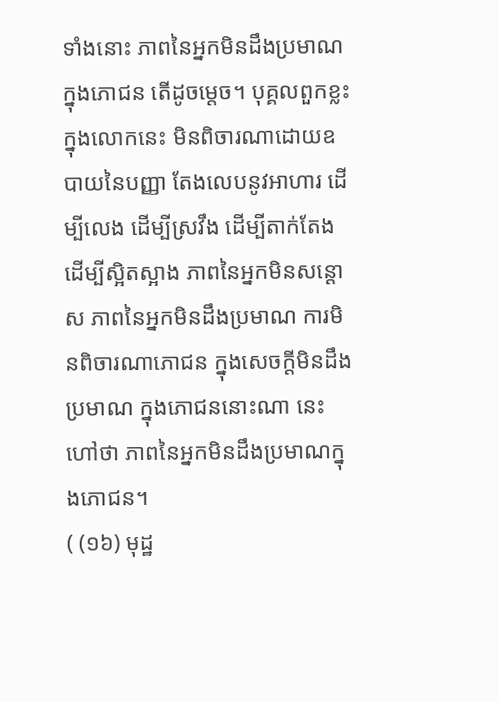ទាំងនោះ ភាពនៃអ្នកមិនដឹងប្រមាណក្នុងភោជន តើដូចម្តេច។ បុគ្គលពួកខ្លះ ក្នុងលោកនេះ មិនពិចារណាដោយឧបាយនៃបញ្ញា តែងលេបនូវអាហារ ដើម្បីលេង ដើម្បីស្រវឹង ដើម្បីតាក់តែង ដើម្បីស្អិតស្អាង ភាពនៃអ្នកមិនសន្តោស ភាពនៃអ្នកមិនដឹងប្រមាណ ការមិនពិចារណាភោជន ក្នុងសេចក្តីមិនដឹងប្រមាណ ក្នុងភោជននោះណា នេះហៅថា ភាពនៃអ្នកមិនដឹងប្រមាណក្នុងភោជន។
( (១៦) មុដ្ឋ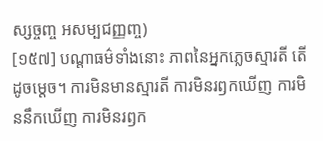ស្សច្ចញ្ច អសម្បជញ្ញញ្ច)
[១៥៧] បណ្តាធម៌ទាំងនោះ ភាពនៃអ្នកភ្លេចស្មារតី តើដូចម្តេច។ ការមិនមានស្មារតី ការមិនរឭកឃើញ ការមិននឹកឃើញ ការមិនរឭក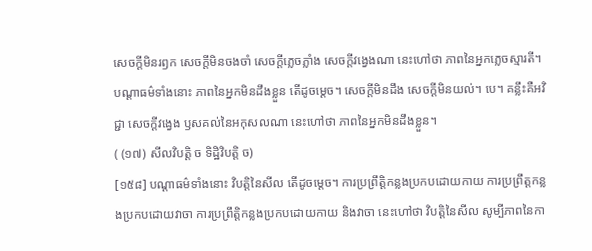សេចក្តីមិនរឭក សេចក្តីមិនចងចាំ សេចក្តីភ្លេចភ្លាំង សេចក្តីវង្វេងណា នេះហៅថា ភាពនៃអ្នកភ្លេចស្មារតី។ បណ្តាធម៌ទាំងនោះ ភាពនៃអ្នកមិនដឹងខ្លួន តើដូចម្តេច។ សេចក្តីមិនដឹង សេចក្តីមិនយល់។ បេ។ គន្លឹះគឺអវិជ្ជា សេចក្តីវង្វេង ឫសគល់នៃអកុសលណា នេះហៅថា ភាពនៃអ្នកមិនដឹងខ្លួន។
( (១៧) សីលវិបត្តិ ច ទិដ្ឋិវិបត្តិ ច)
[១៥៨] បណ្តាធម៌ទាំងនោះ វិបត្តិនៃសីល តើដូចម្តេច។ ការប្រព្រឹត្តិកន្លងប្រកបដោយកាយ ការប្រព្រឹត្តកន្លងប្រកបដោយវាចា ការប្រព្រឹត្តិកន្លងប្រកបដោយកាយ និងវាចា នេះហៅថា វិបត្តិនៃសីល សូម្បីភាពនៃកា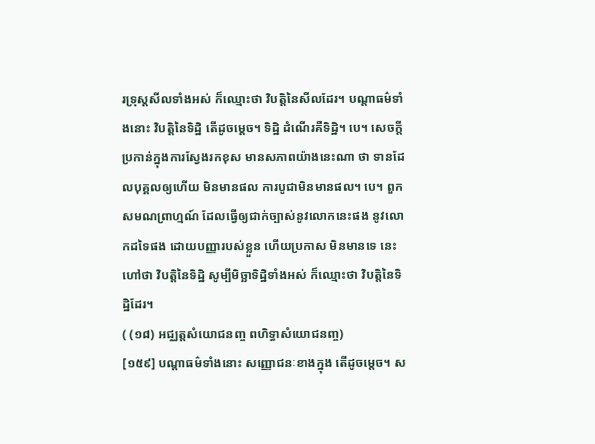រទ្រុស្តសីលទាំងអស់ ក៏ឈ្មោះថា វិបត្តិនៃសីលដែរ។ បណ្តាធម៌ទាំងនោះ វិបត្តិនៃទិដ្ឋិ តើដូចម្តេច។ ទិដ្ឋិ ដំណើរគឺទិដ្ឋិ។ បេ។ សេចក្តីប្រកាន់ក្នុងការស្វែងរកខុស មានសភាពយ៉ាងនេះណា ថា ទានដែលបុគ្គលឲ្យហើយ មិនមានផល ការបូជាមិនមានផល។ បេ។ ពួកសមណព្រាហ្មណ៍ ដែលធ្វើឲ្យជាក់ច្បាស់នូវលោកនេះផង នូវលោកដទៃផង ដោយបញ្ញារបស់ខ្លួន ហើយប្រកាស មិនមានទេ នេះហៅថា វិបត្តិនៃទិដ្ឋិ សូម្បីមិច្ឆាទិដ្ឋិទាំងអស់ ក៏ឈ្មោះថា វិបត្តិនៃទិដ្ឋិដែរ។
( (១៨) អជ្ឈត្តសំយោជនញ្ច ពហិទ្ធាសំយោជនញ្ច)
[១៥៩] បណ្តាធម៌ទាំងនោះ សញ្ញោជនៈខាងក្នុង តើដូចម្តេច។ ស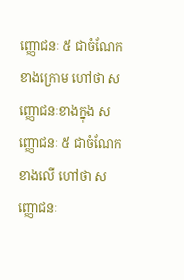ញ្ញោជនៈ ៥ ជាចំណែកខាងក្រោម ហៅថា សញ្ញោជនៈខាងក្នុង សញ្ញោជនៈ ៥ ជាចំណែកខាងលើ ហៅថា សញ្ញោជនៈ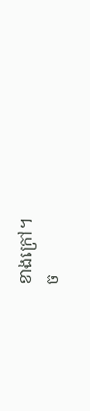ខាងក្រៅ។
ច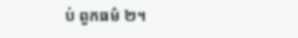ប់ ពួកធម៌ ២។